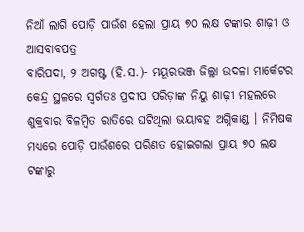ନିଆଁ ଲାଗି ପୋଡ଼ି ପାଉଁଶ ହେଲା ପ୍ରାୟ ୭୦ ଲକ୍ଷ ଟଙ୍କାର ଶାଢ଼ୀ ଓ ଆସବାବପତ୍ର
ବାରିପଦା, ୨ ଅଗଷ୍ଟ (ହି.ସ.)- ମୟୂରଭଞ୍ଜ ଜିଲ୍ଲା ଉଦଳା ମାର୍କେଟର କେନ୍ଦ୍ର ସ୍ଥଳରେ ସ୍ବର୍ଗତଃ ପ୍ରଦୀପ ପରିଡ଼ାଙ୍କ ନିୟୁ ଶାଢ଼ୀ ମହଲରେ ଶୁକ୍ରବାର ବିଳମ୍ବିତ ରାତିରେ ଘଟିଥିଲା ଭୟାବହ ଅଗ୍ନିକାଣ୍ଡ । ନିମିଷକ ମଧ୍ୟରେ ପୋଡ଼ି ପାଉଁଶରେ ପରିଣତ ହୋଇଗଲା ପ୍ରାୟ ୭୦ ଲକ୍ଷ ଟଙ୍କାରୁ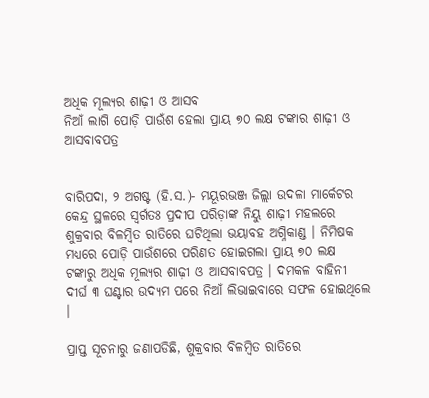ଅଧିକ ମୂଲ୍ୟର ଶାଢ଼ୀ ଓ ଆସବ
ନିଆଁ ଲାଗି ପୋଡ଼ି ପାଉଁଶ ହେଲା ପ୍ରାୟ ୭୦ ଲକ୍ଷ ଟଙ୍କାର ଶାଢ଼ୀ ଓ ଆସବାବପତ୍ର


ବାରିପଦା, ୨ ଅଗଷ୍ଟ (ହି.ସ.)- ମୟୂରଭଞ୍ଜ ଜିଲ୍ଲା ଉଦଳା ମାର୍କେଟର କେନ୍ଦ୍ର ସ୍ଥଳରେ ସ୍ବର୍ଗତଃ ପ୍ରଦୀପ ପରିଡ଼ାଙ୍କ ନିୟୁ ଶାଢ଼ୀ ମହଲରେ ଶୁକ୍ରବାର ବିଳମ୍ବିତ ରାତିରେ ଘଟିଥିଲା ଭୟାବହ ଅଗ୍ନିକାଣ୍ଡ । ନିମିଷକ ମଧ୍ୟରେ ପୋଡ଼ି ପାଉଁଶରେ ପରିଣତ ହୋଇଗଲା ପ୍ରାୟ ୭୦ ଲକ୍ଷ ଟଙ୍କାରୁ ଅଧିକ ମୂଲ୍ୟର ଶାଢ଼ୀ ଓ ଆସବାବପତ୍ର । ଦମକଳ ବାହିନୀ ଦୀର୍ଘ ୩ ଘଣ୍ଟାର ଉଦ୍ୟମ ପରେ ନିଆଁ ଲିଭାଇବାରେ ସଫଳ ହୋଇଥିଲେ ।

ପ୍ରାପ୍ତ ସୂଚନାରୁ ଜଣାପଡିଛି, ଶୁକ୍ରବାର ବିଳମ୍ବିତ ରାତିରେ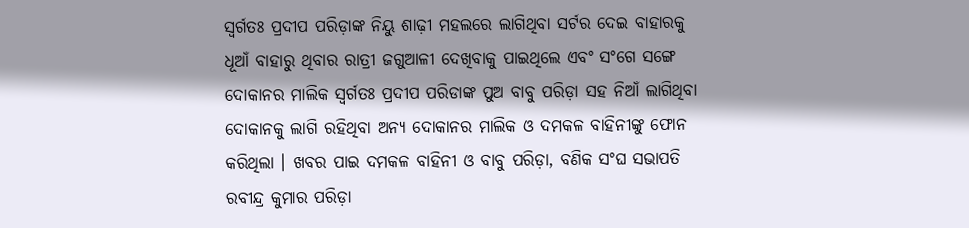ସ୍ବର୍ଗତଃ ପ୍ରଦୀପ ପରିଡ଼ାଙ୍କ ନିୟୁ ଶାଢ଼ୀ ମହଲରେ ଲାଗିଥିବା ସର୍ଟର ଦେଇ ବାହାରକୁ ଧୂଆଁ ବାହାରୁ ଥିବାର ରାତ୍ରୀ ଜଗୁଆଳୀ ଦେଖିବାକୁ ପାଇଥିଲେ ଏବଂ ସଂଗେ ସଙ୍ଗେ ଦୋକାନର ମାଲିକ ସ୍ବର୍ଗତଃ ପ୍ରଦୀପ ପରିଡାଙ୍କ ପୁଅ ବାବୁ ପରିଡ଼ା ସହ ନିଆଁ ଲାଗିଥିବା ଦୋକାନକୁ ଲାଗି ରହିଥିବା ଅନ୍ୟ ଦୋକାନର ମାଲିକ ଓ ଦମକଳ ବାହିନୀଙ୍କୁ ଫୋନ କରିଥିଲା । ଖବର ପାଇ ଦମକଳ ବାହିନୀ ଓ ବାବୁ ପରିଡ଼ା, ବଣିକ ସଂଘ ସଭାପତି ରବୀନ୍ଦ୍ର କୁମାର ପରିଡ଼ା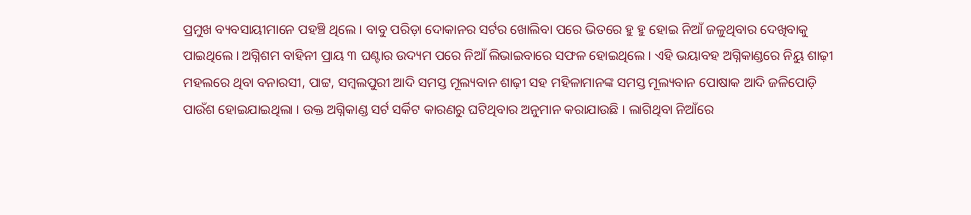ପ୍ରମୁଖ ବ୍ୟବସାୟୀମାନେ ପହଞ୍ଚି ଥିଲେ । ବାବୁ ପରିଡ଼ା ଦୋକାନର ସର୍ଟର ଖୋଲିବା ପରେ ଭିତରେ ହୁ ହୁ ହୋଇ ନିଆଁ ଜଳୁଥିବାର ଦେଖିବାକୁ ପାଇଥିଲେ । ଅଗ୍ନିଶମ ବାହିନୀ ପ୍ରାୟ ୩ ଘଣ୍ଟାର ଉଦ୍ୟମ ପରେ ନିଆଁ ଲିଭାଇବାରେ ସଫଳ ହୋଇଥିଲେ । ଏହି ଭୟାବହ ଅଗ୍ନିକାଣ୍ଡରେ ନିୟୁ ଶାଢ଼ୀ ମହଲରେ ଥିବା ବନାରସୀ, ପାଟ୍ଟ, ସମ୍ବଲପୁରୀ ଆଦି ସମସ୍ତ ମୂଲ୍ୟବାନ ଶାଢ଼ୀ ସହ ମହିଳାମାନଙ୍କ ସମସ୍ତ ମୂଲ୍ୟବାନ ପୋଷାକ ଆଦି ଜଳିପୋଡ଼ି ପାଉଁଶ ହୋଇଯାଇଥିଲା । ଉକ୍ତ ଅଗ୍ନିକାଣ୍ଡ ସର୍ଟ ସର୍କିଟ କାରଣରୁ ଘଟିଥିବାର ଅନୁମାନ କରାଯାଉଛି । ଲାଗିଥିବା ନିଆଁରେ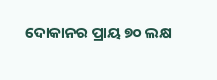ଦୋକାନର ପ୍ରାୟ ୭୦ ଲକ୍ଷ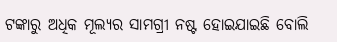ଟଙ୍କାରୁ ଅଧିକ ମୂଲ୍ୟର ସାମଗ୍ରୀ ନଷ୍ଟ ହୋଇଯାଇଛି ବୋଲି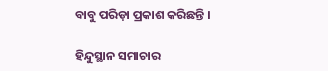ବାବୁ ପରିଡ଼ା ପ୍ରକାଶ କରିଛନ୍ତି ।

ହିନ୍ଦୁସ୍ଥାନ ସମାଚାର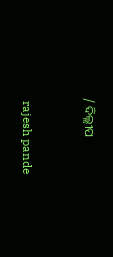/ ଦିଲ୍ଲୀପ


 rajesh pande